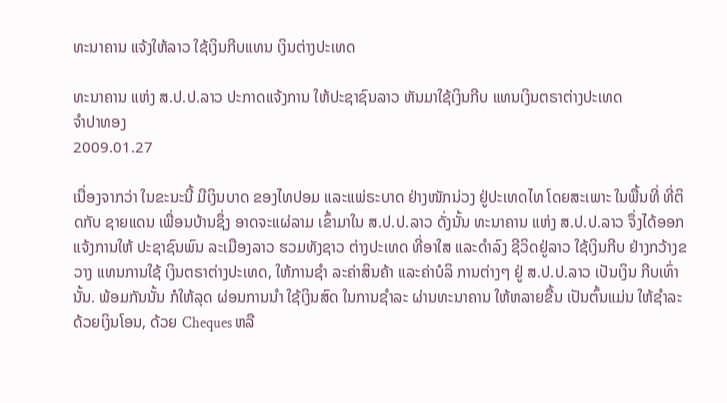ທະນາຄານ ແຈ້ງໃຫ້ລາວ ໃຊ້ເງິນກີບແທນ ເງິນຕ່າງປະເທດ

ທະນາຄານ ແຫ່ງ ສ.ປ.ປ.ລາວ ປະກາດແຈ້ງການ ໃຫ້ປະຊາຊົນລາວ ຫັນມາໃຊ້ເງິນກີບ ແທນເງິນຕຣາຕ່າງປະເທດ
ຈຳປາທອງ
2009.01.27

ເນື່ອງຈາກວ່າ ໃນຂະນະນີ້ ມີເງິນບາດ ຂອງໄທປອມ ແລະແພ່ຣະບາດ ຢ່າງໜັກນ່ວງ ຢູ່ປະເທດໄທ ໂດຍສະເພາະ ໃນພື້ນທີ່ ທີ່ຕິດກັບ ຊາຍແດນ ເພື່ອນບ້ານຊຶ່ງ ອາດຈະແຜ່ລາມ ເຂົ້າມາໃນ ສ.ປ.ປ.ລາວ ດັ່ງນັ້ນ ທະນາຄານ ແຫ່ງ ສ.ປ.ປ.ລາວ ຈຶ່ງໄດ້ອອກ ແຈ້ງການໃຫ້ ປະຊາຊົນພົນ ລະເມືອງລາວ ຮວມທັງຊາວ ຕ່າງປະເທດ ທີ່ອາໃສ ແລະດຳລົງ ຊີວິດຢູ່ລາວ ໃຊ້ເງິນກີບ ຢ່າງກວ້າງຂວາງ ແທນການໃຊ້ ເງິນຕຣາຕ່າງປະເທດ, ໃຫ້ການຊຳ ລະຄ່າສິນຄ້າ ແລະຄ່າບໍລິ ການຕ່າງໆ ຢູ່ ສ.ປ.ປ.ລາວ ເປັນເງິນ ກີບເທົ່ານັ້ນ. ພ້ອມກັນນັ້ນ ກໍໃຫ້ລຸດ ຜ່ອນການນຳ ໃຊ້ເງິນສົດ ໃນການຊຳລະ ຜ່ານທະນາຄານ ໃຫ້ຫລາຍຂື້ນ ເປັນຕົ້ນແມ່ນ ໃຫ້ຊຳລະ ດ້ວຍເງິນໂອນ, ດ້ວຍ Cheques ຫລື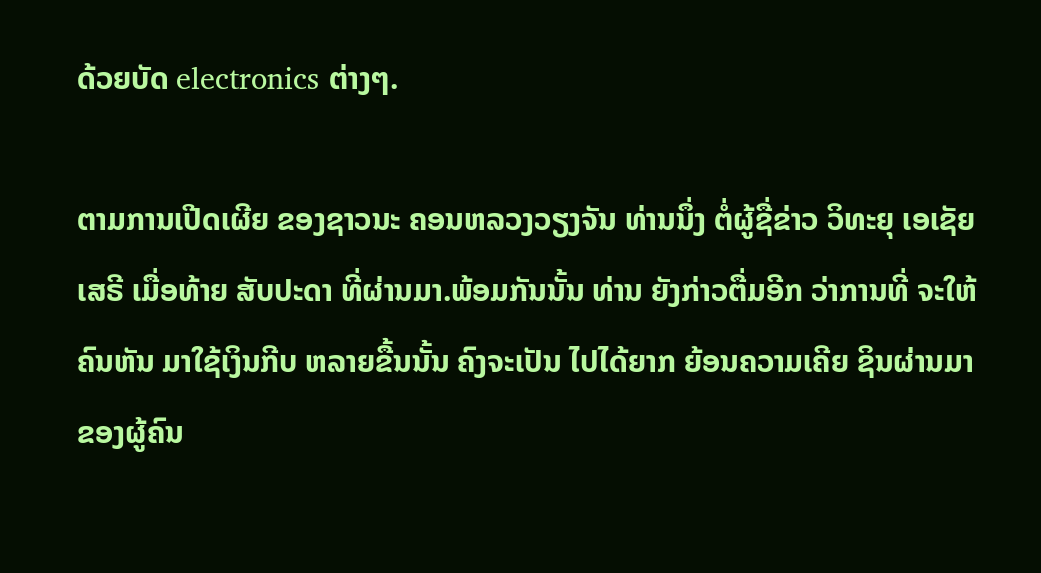ດ້ວຍບັດ electronics ຕ່າງໆ.

ຕາມການເປີດເຜີຍ ຂອງຊາວນະ ຄອນຫລວງວຽງຈັນ ທ່ານນຶ່ງ ຕໍ່ຜູ້ຊື່ຂ່າວ ວິທະຍຸ ເອເຊັຍເສຣີ ເມື່ອທ້າຍ ສັບປະດາ ທີ່ຜ່ານມາ.ພ້ອມກັນນັ້ນ ທ່ານ ຍັງກ່າວຕື່ມອີກ ວ່າການທີ່ ຈະໃຫ້ຄົນຫັນ ມາໃຊ້ເງິນກີບ ຫລາຍຂື້ນນັ້ນ ຄົງຈະເປັນ ໄປໄດ້ຍາກ ຍ້ອນຄວາມເຄີຍ ຊິນຜ່ານມາ ຂອງຜູ້ຄົນ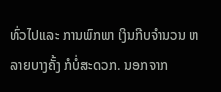ທົ່ວໄປແລະ ການພົກພາ ເງິນກີບຈຳນວນ ຫລາຍບາງຄັ້ງ ກໍບໍ່ສະດວກ. ນອກຈາກ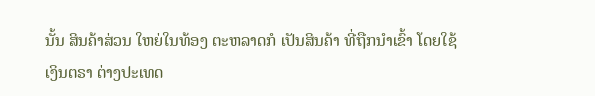ນັ້ນ ສິນຄ້າສ່ວນ ໃຫຍ່ໃນທ້ອງ ຕະຫລາດກໍ ເປັນສິນຄ້າ ທີ່ຖືກນຳເຂົ້າ ໂດຍໃຊ້ເງິນຕຣາ ຕ່າງປະເທດ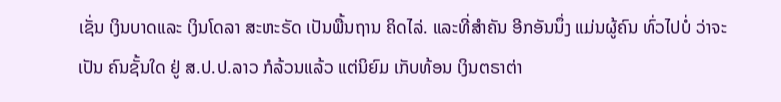ເຊັ່ນ ເງິນບາດແລະ ເງິນໂດລາ ສະຫະຣັດ ເປັນພື້ນຖານ ຄິດໄລ່. ແລະທີ່ສຳຄັນ ອີກອັນນຶ່ງ ແມ່ນຜູ້ຄົນ ທົ່ວໄປບໍ່ ວ່າຈະເປັນ ຄົນຊັ້ນໃດ ຢູ່ ສ.ປ.ປ.ລາວ ກໍລ້ວນແລ້ວ ແຕ່ນິຍົມ ເກັບທ້ອນ ເງິນຕຣາຕ່າ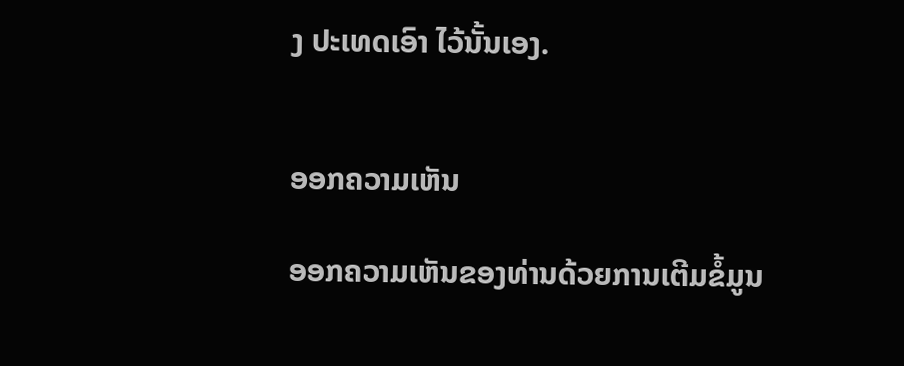ງ ປະເທດເອົາ ໄວ້ນັ້ນເອງ.


ອອກຄວາມເຫັນ

ອອກຄວາມເຫັນຂອງທ່ານດ້ວຍການເຕີມຂໍ້ມູນ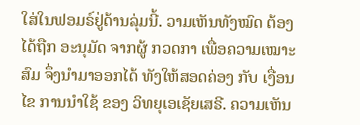ໃສ່ໃນຟອມຣ໌ຢູ່ດ້ານລຸ່ມນີ້. ວາມເຫັນທັງໝົດ ຕ້ອງໄດ້ຖືກ ອະນຸມັດ ຈາກຜູ້ ກວດກາ ເພື່ອຄວາມເໝາະສົມ ຈຶ່ງນໍາມາອອກໄດ້ ທັງໃຫ້ສອດຄ່ອງ ກັບ ເງື່ອນໄຂ ການນຳໃຊ້ ຂອງ ວິທຍຸເອເຊັຍເສຣີ. ຄວາມເຫັນ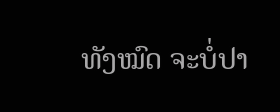ທັງໝົດ ຈະບໍ່ປາ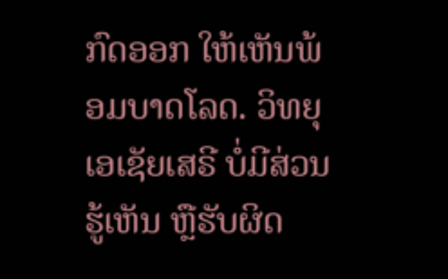ກົດອອກ ໃຫ້ເຫັນພ້ອມບາດໂລດ. ວິທຍຸເອເຊັຍເສຣີ ບໍ່ມີສ່ວນຮູ້ເຫັນ ຫຼືຮັບຜິດ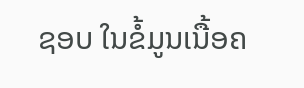ຊອບ ໃນຂໍ້ມູນເນື້ອຄ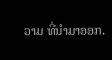ວາມ ທີ່ນໍາມາອອກ.